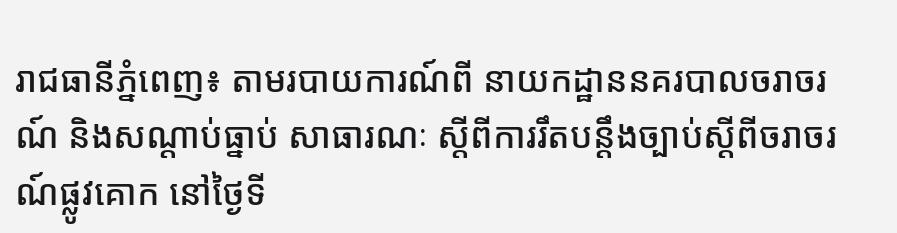រាជធានីភ្នំពេញ៖ តាមរបាយការណ៍ពី នាយកដ្ឋាននគរបាលចរាចរណ៍ និងសណ្តាប់ធ្នាប់ សាធារណៈ ស្តីពីការរឹតបន្ដឹងច្បាប់ស្ដីពីចរាចរណ៍ផ្លូវគោក នៅថ្ងៃទី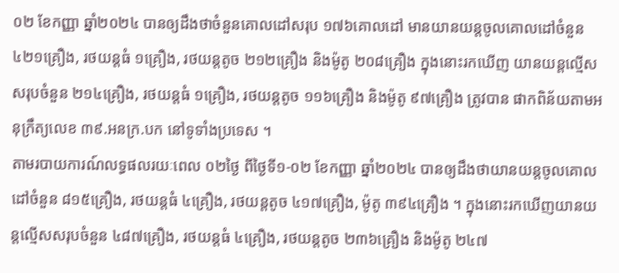០២ ខែកញ្ញា ឆ្នាំ២០២៤ បានឲ្យដឹងថាចំនួនគោលដៅសរុប ១៧៦គោលដៅ មានយានយន្តចូលគោលដៅចំនួន ៤២១គ្រឿង, រថយន្តធំ ១គ្រឿង, រថយន្តតូច ២១២គ្រឿង និងម៉ូតូ ២០៨គ្រឿង ក្នុងនោះរកឃើញ យានយន្តល្មើសសរុបចំនួន ២១៤គ្រឿង, រថយន្តធំ ១គ្រឿង, រថយន្តតូច ១១៦គ្រឿង និងម៉ូតូ ៩៧គ្រឿង ត្រូវបាន ផាកពិន័យតាមអនុក្រឹត្យលេខ ៣៩.អនក្រ.បក នៅទូទាំងប្រទេស ។
តាមរបាយការណ៍លទ្ធផលរយៈពេល ០២ថ្ងៃ ពីថ្ងៃទី១-០២ ខែកញ្ញា ឆ្នាំ២០២៤ បានឲ្យដឹងថាយានយន្តចូលគោលដៅចំនួន ៨១៥គ្រឿង, រថយន្តធំ ៤គ្រឿង, រថយន្តតូច ៤១៧គ្រឿង, ម៉ូតូ ៣៩៤គ្រឿង ។ ក្នុងនោះរកឃើញយានយន្តល្មើសសរុបចំនួន ៤៨៧គ្រឿង, រថយន្តធំ ៤គ្រឿង, រថយន្តតូច ២៣៦គ្រឿង និងម៉ូតូ ២៤៧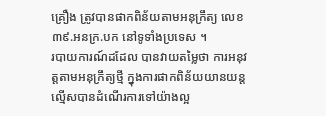គ្រឿង ត្រូវបានផាកពិន័យតាមអនុក្រឹត្យ លេខ ៣៩.អនក្រ.បក នៅទូទាំងប្រទេស ។
របាយការណ៍ដដែល បានវាយតម្លៃថា ការអនុវត្តតាមអនុក្រឹត្យថ្មី ក្នុងការផាកពិន័យយានយន្ត ល្មើសបានដំណើរការទៅយ៉ាងល្អ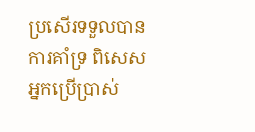ប្រសើរទទួលបានការគាំទ្រ ពិសេសអ្នកប្រើប្រាស់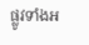ផ្លូវទាំងអ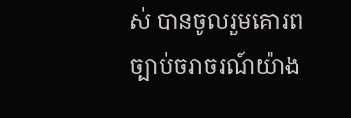ស់ បានចូលរួមគោរពច្បាប់ចរាចរណ៍យ៉ាង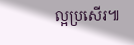ល្អប្រសើរ៕